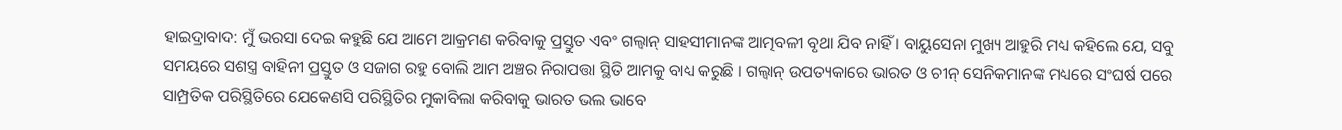ହାଇଦ୍ରାବାଦ: ମୁଁ ଭରସା ଦେଇ କହୁଛି ଯେ ଆମେ ଆକ୍ରମଣ କରିବାକୁ ପ୍ରସ୍ତୁତ ଏବଂ ଗଲ୍ୱାନ୍ ସାହସୀମାନଙ୍କ ଆତ୍ମବଳୀ ବୃଥା ଯିବ ନାହିଁ । ବାୟୁସେନା ମୁଖ୍ୟ ଆହୁରି ମଧ୍ୟ କହିଲେ ଯେ, ସବୁ ସମୟରେ ସଶସ୍ତ୍ର ବାହିନୀ ପ୍ରସ୍ତୁତ ଓ ସଜାଗ ରହୁ ବୋଲି ଆମ ଅଞ୍ଚର ନିରାପତ୍ତା ସ୍ଥିତି ଆମକୁ ବାଧ୍ୟ କରୁଛି । ଗଲ୍ୱାନ୍ ଉପତ୍ୟକାରେ ଭାରତ ଓ ଚୀନ୍ ସେନିକମାନଙ୍କ ମଧ୍ୟରେ ସଂଘର୍ଷ ପରେ ସାମ୍ପ୍ରତିକ ପରିସ୍ଥିତିରେ ଯେକେଣସି ପରିସ୍ଥିତିର ମୁକାବିଲା କରିବାକୁ ଭାରତ ଭଲ ଭାବେ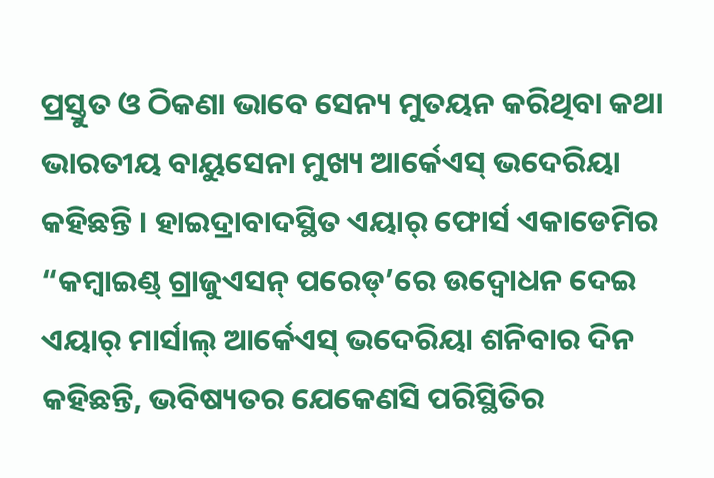ପ୍ରସ୍ତୁତ ଓ ଠିକଣା ଭାବେ ସେନ୍ୟ ମୁତୟନ କରିଥିବା କଥା ଭାରତୀୟ ବାୟୁସେନା ମୁଖ୍ୟ ଆର୍କେଏସ୍ ଭଦେରିୟା କହିଛନ୍ତି । ହାଇଦ୍ରାବାଦସ୍ଥିତ ଏୟାର୍ ଫୋର୍ସ ଏକାଡେମିର “କମ୍ବାଇଣ୍ଡ୍ ଗ୍ରାଜୁଏସନ୍ ପରେଡ୍’ରେ ଉଦ୍ୱୋଧନ ଦେଇ ଏୟାର୍ ମାର୍ସାଲ୍ ଆର୍କେଏସ୍ ଭଦେରିୟା ଶନିବାର ଦିନ କହିଛନ୍ତି, ଭବିଷ୍ୟତର ଯେକେଣସି ପରିସ୍ଥିତିର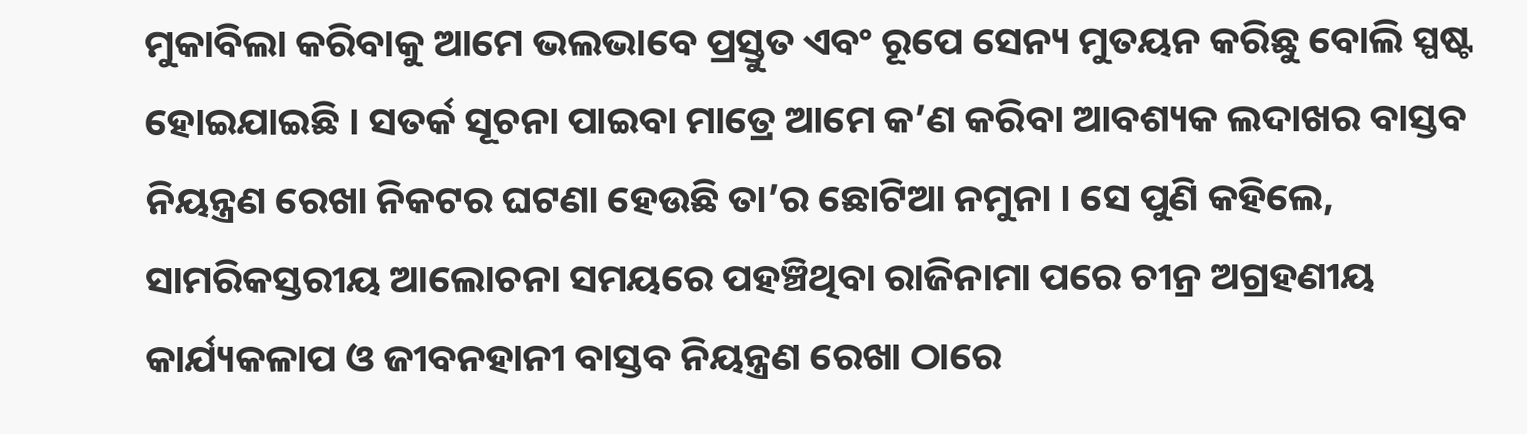ମୁକାବିଲା କରିବାକୁ ଆମେ ଭଲଭାବେ ପ୍ରସ୍ତୁତ ଏବଂ ରୂପେ ସେନ୍ୟ ମୁତୟନ କରିଛୁ ବୋଲି ସ୍ପଷ୍ଟ ହୋଇଯାଇଛି । ସତର୍କ ସୂଚନା ପାଇବା ମାତ୍ରେ ଆମେ କ’ଣ କରିବା ଆବଶ୍ୟକ ଲଦାଖର ବାସ୍ତବ ନିୟନ୍ତ୍ରଣ ରେଖା ନିକଟର ଘଟଣା ହେଉଛି ତା’ର ଛୋଟିଆ ନମୁନା । ସେ ପୁଣି କହିଲେ, ସାମରିକସ୍ତରୀୟ ଆଲୋଚନା ସମୟରେ ପହଞ୍ଚିଥିବା ରାଜିନାମା ପରେ ଚୀନ୍ର ଅଗ୍ରହଣୀୟ କାର୍ଯ୍ୟକଳାପ ଓ ଜୀବନହାନୀ ବାସ୍ତବ ନିୟନ୍ତ୍ରଣ ରେଖା ଠାରେ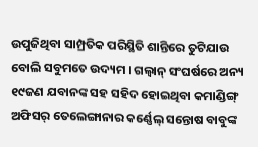ଉପୁଜିଥିବା ସାମ୍ପ୍ରତିକ ପରିସ୍ଥିତି ଶାନ୍ତିରେ ତୁଟିଯାଉ ବୋଲି ସବୁମତେ ଉଦ୍ୟମ । ଗଲ୍ୱାନ୍ ସଂଘର୍ଷରେ ଅନ୍ୟ ୧୯ଜଣ ଯବାନଙ୍କ ସହ ସହିଦ ହୋଇଥିବା କମାଣ୍ଡିଙ୍ଗ୍ ଅଫିସର୍ ତେଲେଙ୍ଗାନାର କର୍ଣ୍ଣେଲ୍ ସନ୍ତୋଷ ବାବୁଙ୍କ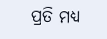ପ୍ରତି ମଧ୍ୟ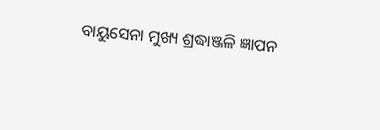ବାୟୁସେନା ମୁଖ୍ୟ ଶ୍ରଦ୍ଧାଞ୍ଜଳି ଜ୍ଞାପନ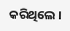କରିଥିଲେ ।